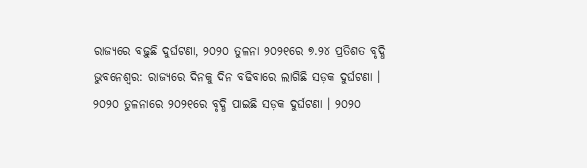ରାଜ୍ୟରେ ବଢ଼ୁଛି ଦୁର୍ଘଟଣା, ୨୦୨୦ ତୁଳନା ୨୦୨୧ରେ ୭.୨୪ ପ୍ରତିଶତ ବୃଦ୍ଧି
ଭୁବନେଶ୍ୱର: ରାଜ୍ୟରେ ଦିନକୁ ଦିନ ବଢିବାରେ ଲାଗିଛି ସଡ଼କ ଦୁର୍ଘଟଣା । ୨୦୨୦ ତୁଳନାରେ ୨୦୨୧ରେ ବୃଦ୍ଧି ପାଇଛି ସଡ଼କ ଦୁର୍ଘଟଣା । ୨୦୨୦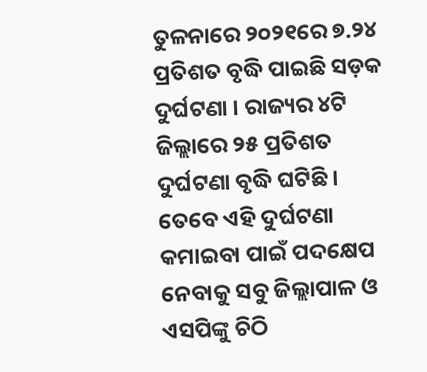ତୁଳନାରେ ୨୦୨୧ରେ ୭.୨୪ ପ୍ରତିଶତ ବୃଦ୍ଧି ପାଇଛି ସଡ଼କ ଦୁର୍ଘଟଣା । ରାଜ୍ୟର ୪ଟି ଜିଲ୍ଲାରେ ୨୫ ପ୍ରତିଶତ ଦୁର୍ଘଟଣା ବୃଦ୍ଧି ଘଟିଛି । ତେବେ ଏହି ଦୁର୍ଘଟଣା କମାଇବା ପାଇଁ ପଦକ୍ଷେପ ନେବାକୁ ସବୁ ଜିଲ୍ଲାପାଳ ଓ ଏସପିଙ୍କୁ ଚିଠି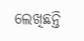ଲେଖିଛନ୍ତି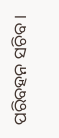ପରିବହନ ସଚିବ ।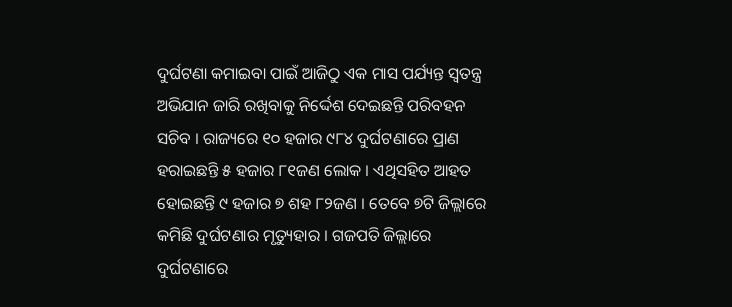ଦୁର୍ଘଟଣା କମାଇବା ପାଇଁ ଆଜିଠୁ ଏକ ମାସ ପର୍ଯ୍ୟନ୍ତ ସ୍ୱତନ୍ତ୍ର ଅଭିଯାନ ଜାରି ରଖିବାକୁ ନିର୍ଦ୍ଦେଶ ଦେଇଛନ୍ତି ପରିବହନ ସଚିବ । ରାଜ୍ୟରେ ୧୦ ହଜାର ୯୮୪ ଦୁର୍ଘଟଣାରେ ପ୍ରାଣ ହରାଇଛନ୍ତି ୫ ହଜାର ୮୧ଜଣ ଲୋକ । ଏଥିସହିତ ଆହତ ହୋଇଛନ୍ତି ୯ ହଜାର ୭ ଶହ ୮୨ଜଣ । ତେବେ ୭ଟି ଜିଲ୍ଲାରେ କମିଛି ଦୁର୍ଘଟଣାର ମୃତ୍ୟୁହାର । ଗଜପତି ଜିଲ୍ଲାରେ ଦୁର୍ଘଟଣାରେ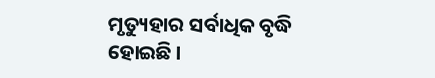ମୃତ୍ୟୁହାର ସର୍ବାଧିକ ବୃଦ୍ଧି ହୋଇଛି ।